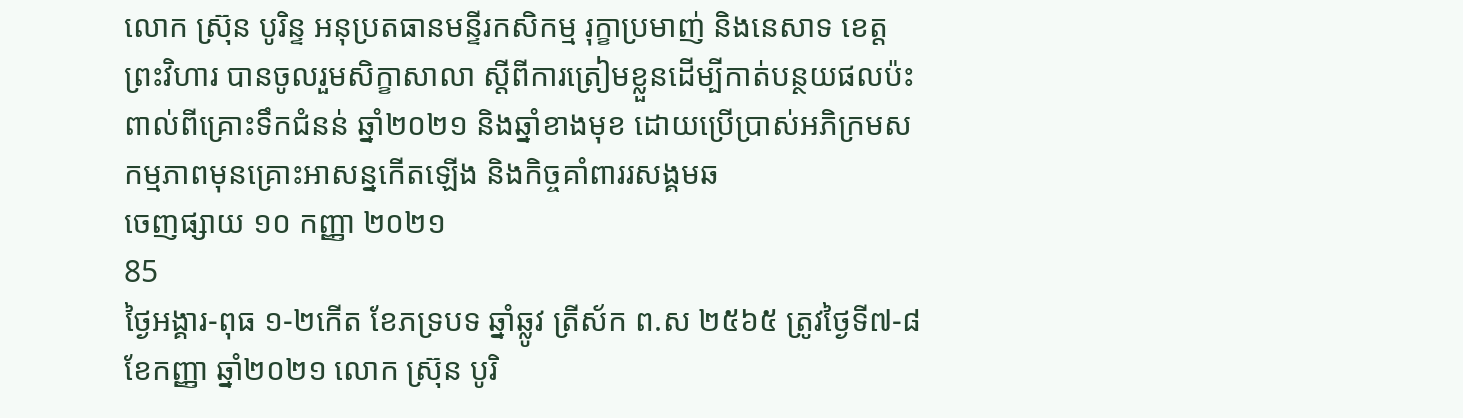លោក ស្រ៊ុន បូរិន្ទ អនុប្រតធានមន្ទីរកសិកម្ម រុក្ខាប្រមាញ់ និងនេសាទ ខេត្តព្រះវិហារ បានចូលរួមសិក្ខាសាលា ស្តីពីការត្រៀមខ្លួនដើម្បីកាត់បន្ថយផលប៉ះពាល់ពីគ្រោះទឹកជំនន់ ឆ្នាំ២០២១ និងឆ្នាំខាងមុខ ដោយប្រើប្រាស់អភិក្រមសកម្មភាពមុនគ្រោះអាសន្នកើតឡើង និងកិច្ចគាំពាររសង្គមឆ
ចេញផ្សាយ ១០ កញ្ញា ២០២១
85
ថ្ងៃអង្គារ-ពុធ ១-២កើត ខែភទ្របទ ឆ្នាំឆ្លូវ ត្រីស័ក ព.ស ២៥៦៥ ត្រូវថ្ងៃទី៧-៨ ខែកញ្ញា ឆ្នាំ២០២១ លោក ស្រ៊ុន បូរិ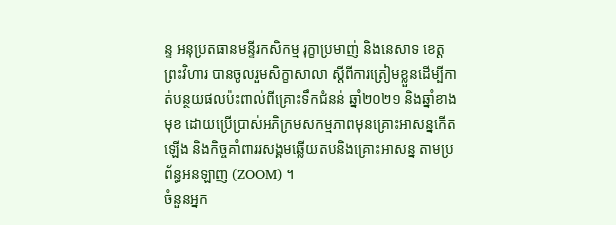ន្ទ អនុប្រតធានមន្ទីរកសិកម្ម រុក្ខាប្រមាញ់ និងនេសាទ ខេត្តព្រះវិហារ បានចូលរួមសិក្ខាសាលា ស្តីពីការត្រៀមខ្លួនដើម្បីកាត់បន្ថយផលប៉ះពាល់ពីគ្រោះទឹកជំនន់ ឆ្នាំ២០២១ និងឆ្នាំខាងមុខ ដោយប្រើប្រាស់អភិក្រមសកម្មភាពមុនគ្រោះអាសន្នកើតឡើង និងកិច្ចគាំពាររសង្គមឆ្លើយតបនិងគ្រោះអាសន្ន តាមប្រព័ន្ធអនឡាញ (ZOOM) ។
ចំនួនអ្នក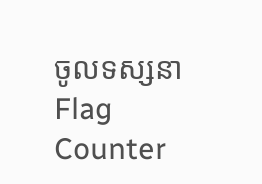ចូលទស្សនា
Flag Counter